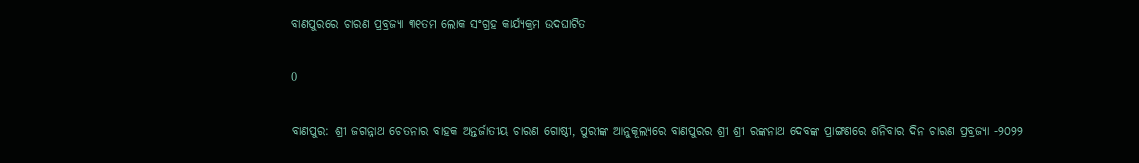ବାଣପୁରରେ ଚାରଣ ପ୍ରବ୍ରଜ୍ୟା ୩୧ତମ ଲୋକ ସଂଗ୍ରହ କାର୍ଯ୍ୟକ୍ରମ ଉଦଘାଟିତ

0

ବାଣପୁର: ଶ୍ରୀ ଜଗନ୍ନାଥ ଚେତନାର ବାହକ ଅନ୍ତର୍ଜାତୀୟ ଚାରଣ ଗୋଷ୍ଠୀ, ପୁରୀଙ୍କ ଆନୁକୂଲ୍ୟରେ ବାଣପୁରର ଶ୍ରୀ ଶ୍ରୀ ରଙ୍କନାଥ ଦେବଙ୍କ ପ୍ରାଙ୍ଗଣରେ ଶନିବାର ଦିନ ଚାରଣ ପ୍ରବ୍ରଜ୍ୟା -୨୦୨୨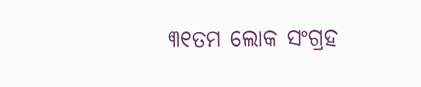୩୧ତମ ଲୋକ ସଂଗ୍ରହ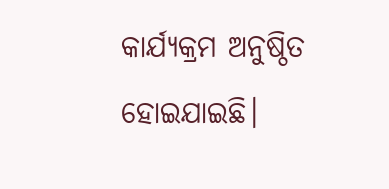କାର୍ଯ୍ୟକ୍ରମ ଅନୁଷ୍ଠିତ ହୋଇଯାଇଛି।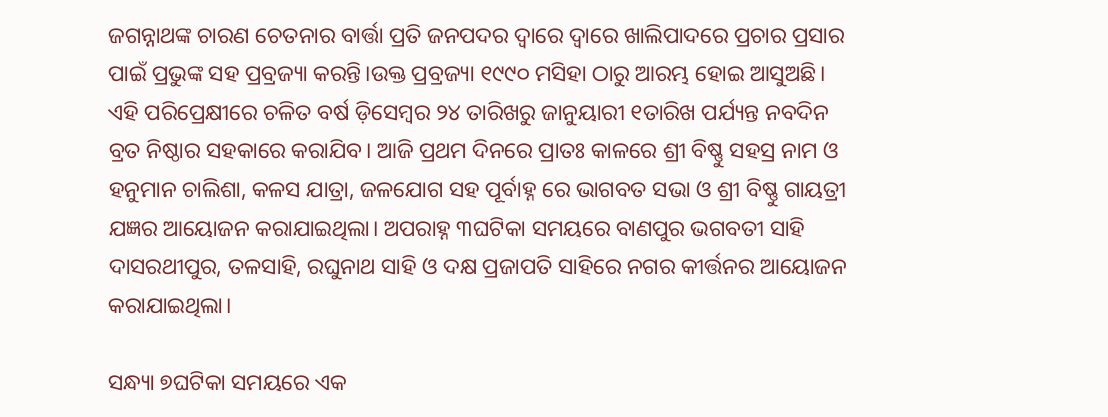ଜଗନ୍ନାଥଙ୍କ ଚାରଣ ଚେତନାର ବାର୍ତ୍ତା ପ୍ରତି ଜନପଦର ଦ୍ୱାରେ ଦ୍ୱାରେ ଖାଲିପାଦରେ ପ୍ରଚାର ପ୍ରସାର ପାଇଁ ପ୍ରଭୁଙ୍କ ସହ ପ୍ରବ୍ରଜ୍ୟା କରନ୍ତି।ଉକ୍ତ ପ୍ରବ୍ରଜ୍ୟା ୧୯୯୦ ମସିହା ଠାରୁ ଆରମ୍ଭ ହୋଇ ଆସୁଅଛି। ଏହି ପରିପ୍ରେକ୍ଷୀରେ ଚଳିତ ବର୍ଷ ଡ଼ିସେମ୍ବର ୨୪ ତାରିଖରୁ ଜାନୁୟାରୀ ୧ତାରିଖ ପର୍ଯ୍ୟନ୍ତ ନବଦିନ ବ୍ରତ ନିଷ୍ଠାର ସହକାରେ କରାଯିବ। ଆଜି ପ୍ରଥମ ଦିନରେ ପ୍ରାତଃ କାଳରେ ଶ୍ରୀ ବିଷ୍ଣୁ ସହସ୍ର ନାମ ଓ ହନୁମାନ ଚାଲିଶା, କଳସ ଯାତ୍ରା, ଜଳଯୋଗ ସହ ପୂର୍ବାହ୍ନ ରେ ଭାଗବତ ସଭା ଓ ଶ୍ରୀ ବିଷ୍ଣୁ ଗାୟତ୍ରୀ ଯଜ୍ଞର ଆୟୋଜନ କରାଯାଇଥିଲା। ଅପରାହ୍ନ ୩ଘଟିକା ସମୟରେ ବାଣପୁର ଭଗବତୀ ସାହି ଦାସରଥୀପୁର, ତଳସାହି, ରଘୁନାଥ ସାହି ଓ ଦକ୍ଷ ପ୍ରଜାପତି ସାହିରେ ନଗର କୀର୍ତ୍ତନର ଆୟୋଜନ କରାଯାଇଥିଲା।

ସନ୍ଧ୍ୟା ୭ଘଟିକା ସମୟରେ ଏକ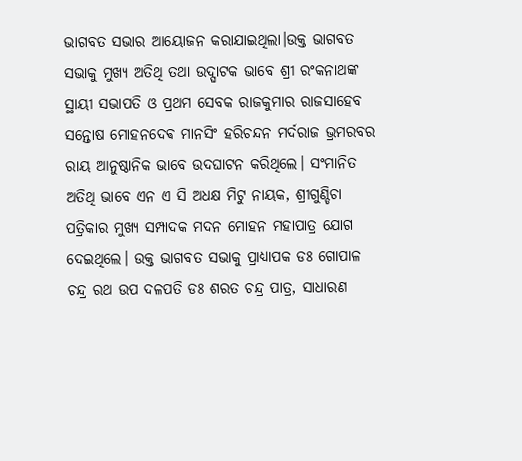ଭାଗବତ ସଭାର ଆୟୋଜନ କରାଯାଇଥିଲା।ଉକ୍ତ ଭାଗବତ ସଭାକୁ ମୁଖ୍ୟ ଅତିଥି ତଥା ଉଦ୍ଘାଟକ ଭାବେ ଶ୍ରୀ ରଂକନାଥଙ୍କ ସ୍ଥାୟୀ ସଭାପତି ଓ ପ୍ରଥମ ସେବକ ରାଜକୁମାର ରାଜସାହେବ ସନ୍ତୋଷ ମୋହନଦେଵ ମାନସିଂ ହରିଚନ୍ଦନ ମର୍ଦରାଜ ଭ୍ରମରବର ରାୟ ଆନୁଷ୍ଠାନିକ ଭାବେ ଉଦଘାଟନ କରିଥିଲେ। ସଂମାନିତ ଅତିଥି ଭାବେ ଏନ ଏ ସି ଅଧକ୍ଷ ମିଟୁ ନାୟକ, ଶ୍ରୀଗୁଣ୍ଡିଚା ପତ୍ରିକାର ମୁଖ୍ୟ ସମ୍ପାଦକ ମଦନ ମୋହନ ମହାପାତ୍ର ଯୋଗ ଦେଇଥିଲେ। ଉକ୍ତ ଭାଗବତ ସଭାକୁ ପ୍ରାଧ୍ୟାପକ ଡଃ ଗୋପାଳ ଚନ୍ଦ୍ର ରଥ ଉପ ଦଳପତି ଡଃ ଶରତ ଚନ୍ଦ୍ର ପାତ୍ର, ସାଧାରଣ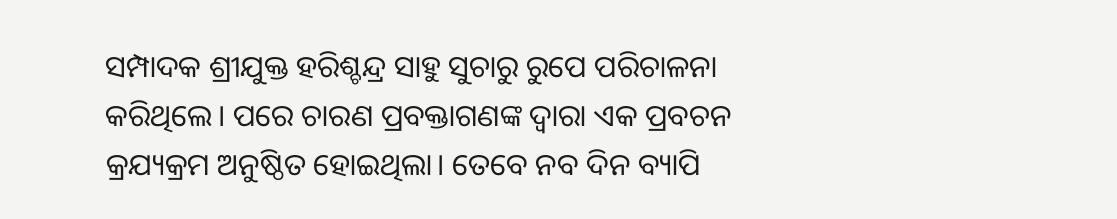ସମ୍ପାଦକ ଶ୍ରୀଯୁକ୍ତ ହରିଶ୍ଚନ୍ଦ୍ର ସାହୁ ସୁଚାରୁ ରୁପେ ପରିଚାଳନା କରିଥିଲେ। ପରେ ଚାରଣ ପ୍ରବକ୍ତାଗଣଙ୍କ ଦ୍ୱାରା ଏକ ପ୍ରବଚନ କ୍ରଯ୍ୟକ୍ରମ ଅନୁଷ୍ଠିତ ହୋଇଥିଲା। ତେବେ ନବ ଦିନ ବ୍ୟାପି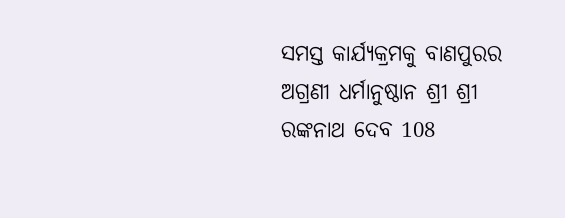ସମସ୍ତ କାର୍ଯ୍ୟକ୍ରମକୁ ବାଣପୁରର ଅଗ୍ରଣୀ ଧର୍ମାନୁଷ୍ଠାନ ଶ୍ରୀ ଶ୍ରୀ ରଙ୍କନାଥ ଦେବ 108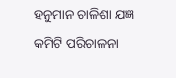ହନୁମାନ ଚାଳିଶା ଯଜ୍ଞ କମିଟି ପରିଚାଳନା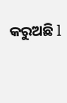କରୁଅଛି l